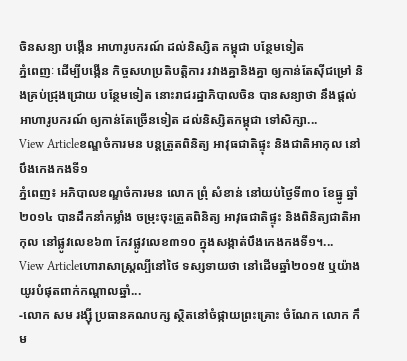ចិនសន្យា បង្កើន អាហារូបករណ៍ ដល់និស្សិត កម្ពុជា បន្ថែមទៀត
ភ្នំពេញៈ ដើម្បីបង្កើន កិច្ចសហប្រតិបត្តិការ រវាងគ្នានិងគ្នា ឲ្យកាន់តែស៊ីជម្រៅ និងគ្រប់ជ្រុងជ្រោយ បន្ថែមទៀត នោះរាជរដ្ឋាភិបាលចិន បានសន្យាថា នឹងផ្តល់អាហារូបករណ៍ ឲ្យកាន់តែច្រើនទៀត ដល់និស្សិតកម្ពុជា ទៅសិក្សា...
View Articleខណ្ឌចំការមន បន្តត្រួតពិនិត្យ អាវុធជាតិផ្ទុះ និងជាតិអាកុល នៅបឹងកេងកងទី១
ភ្នំពេញ៖ អភិបាលខណ្ឌចំការមន លោក ព្រុំ សំខាន់ នៅយប់ថ្ងៃទី៣០ ខែធ្នូ ឆ្នាំ២០១៤ បានដឹកនាំកម្លាំង ចម្រុះចុះត្រួតពិនិត្យ អាវុធជាតិផ្ទុះ និងពិនិត្យជាតិអាកុល នៅផ្លូវលេខ៦៣ កែវផ្លូវលេខ៣១០ ក្នុងសង្កាត់បឹងកេងកងទី១។...
View Articleហោរាសាស្ត្រល្បីនៅថៃ ទស្សទាយថា នៅដើមឆ្នាំ២០១៥ ឬយ៉ាងយូរបំផុតពាក់កណ្តាលឆ្នាំ...
-លោក សម រង្ស៊ី ប្រធានគណបក្ស ស្ថិតនៅចំផ្កាយព្រះគ្រោះ ចំណែក លោក កឹម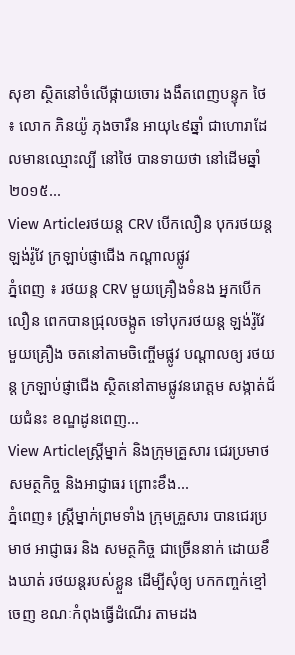សុខា ស្ថិតនៅចំលើផ្កាយចោរ ងងឹតពេញបន្ទុក ថៃ ៖ លោក ភិនយ៉ូ ភុងចារឺន អាយុ៤៩ឆ្នាំ ជាហោរាដែលមានឈ្មោះល្បី នៅថៃ បានទាយថា នៅដើមឆ្នាំ២០១៥...
View Articleរថយន្ត CRV បើកលឿន បុករថយន្ត ឡង់រ៉ូវែ ក្រឡាប់ផ្ញាជើង កណ្តាលផ្លូវ
ភ្នំពេញ ៖ រថយន្ត CRV មួយគ្រឿងទំនង អ្នកបើកលឿន ពេកបានជ្រុលចង្កូត ទៅបុករថយន្ត ឡង់រ៉ូវែ មួយគ្រឿង ចតនៅតាមចិញ្ចើមផ្លូវ បណ្តាលឲ្យ រថយន្ត ក្រឡាប់ផ្ញាជើង ស្ថិតនៅតាមផ្លូវនរោត្តម សង្កាត់ជ័យជំនះ ខណ្ឌដូនពេញ...
View Articleស្រ្តីម្នាក់ និងក្រុមគ្រួសារ ជេរប្រមាថ សមត្ថកិច្ច និងអាជ្ញាធរ ព្រោះខឹង...
ភ្នំពេញ៖ ស្រ្តីម្នាក់ព្រមទាំង ក្រុមគ្រួសារ បានជេរប្រមាថ អាជ្ញាធរ និង សមត្ថកិច្ច ជាច្រើននាក់ ដោយខឹងឃាត់ រថយន្តរបស់ខ្លួន ដើម្បីសុំឲ្យ បកកញ្ចក់ខ្មៅចេញ ខណៈកំពុងធ្វើដំណើរ តាមដង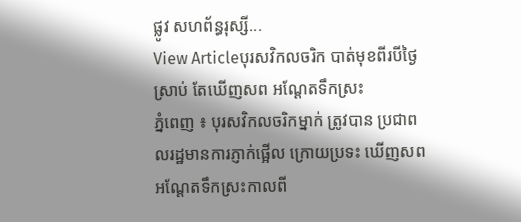ផ្លូវ សហព័ន្ធរុស្សី...
View Articleបុរសវិកលចរិក បាត់មុខពីរបីថ្ងៃ ស្រាប់ តែឃើញសព អណ្ដែតទឹកស្រះ
ភ្នំពេញ ៖ បុរសវិកលចរិកម្នាក់ ត្រូវបាន ប្រជាពលរដ្ឋមានការភ្ញាក់ផ្អើល ក្រោយប្រទះ ឃើញសព អណ្ដែតទឹកស្រះកាលពី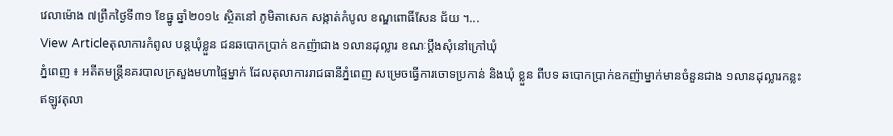វេលាម៉ោង ៧ព្រឹកថ្ងៃទី៣១ ខែធ្នូ ឆ្នាំ២០១៤ ស្ថិតនៅ ភូមិតាសេក សង្កាត់កំបូល ខណ្ឌពោធិ៍សែន ជ័យ ។...
View Articleតុលាការកំពូល បន្តឃុំខ្លួន ជនឆបោកប្រាក់ ឧកញ៉ាជាង ១លានដុល្លារ ខណៈប្តឹងសុំនៅក្រៅឃុំ
ភ្នំពេញ ៖ អតីតមន្រ្តីនគរបាលក្រសួងមហាផ្ទៃម្នាក់ ដែលតុលាការរាជធានីភ្នំពេញ សម្រេចធ្វើការចោទប្រកាន់ និងឃុំ ខ្លួន ពីបទ ឆបោកប្រាក់ឧកញ៉ាម្នាក់មានចំនួនជាង ១លានដុល្លារកន្លះ ឥឡូវតុលា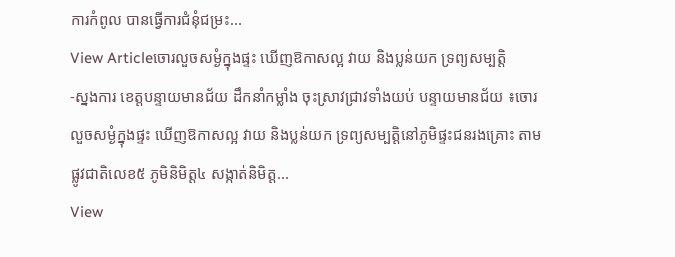ការកំពូល បានធ្វើការជំនុំជម្រះ...
View Articleចោរលួចសម្ងំក្នុងផ្ទះ ឃើញឱកាសល្អ វាយ និងប្លន់យក ទ្រព្យសម្បត្តិ
-ស្នងការ ខេត្តបន្ទាយមានជ័យ ដឹកនាំកម្លាំង ចុះស្រាវជ្រាវទាំងយប់ បន្ទាយមានជ័យ ៖ចោរលួចសម្ងំក្នុងផ្ទះ ឃើញឱកាសល្អ វាយ និងប្លន់យក ទ្រព្យសម្បត្តិនៅភូមិផ្ទះជនរងគ្រោះ តាមផ្លូវជាតិលេខ៥ ភូមិនិមិត្ត៤ សង្កាត់និមិត្ត...
View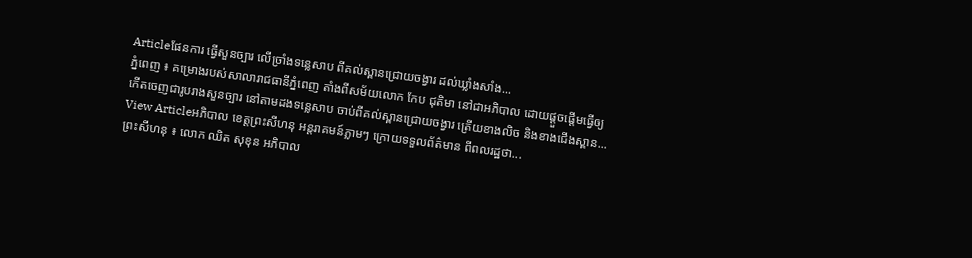Articleផែនការ ធ្វើសួនច្បារ លើច្រាំងទន្លេសាប ពីគល់ស្ពានជ្រោយចង្វារ ដល់ឃ្លាំងសាំង...
ភ្នំពេញ ៖ គម្រោងរបស់សាលារាជធានីភ្នំពេញ តាំងពីសម័យលោក កែប ជុតិមា នៅជាអភិបាល ដោយផ្តួចផ្តើមធ្វើឲ្យ កើតចេញជារូបរាងសួនច្បារ នៅតាមដងទន្លេសាប ចាប់ពីគល់ស្ពានជ្រោយចង្វារ ត្រើយខាងលិច និងខាងជើងស្ពាន...
View Articleអភិបាល ខេត្តព្រះសីហនុ អន្តរាគមន៍ភ្លាមៗ ក្រោយទទួលព័ត៌មាន ពីពលរដ្ឋថា...
ព្រះសីហនុ ៖ លោក ឈិត សុខុន អភិបាល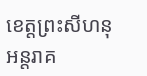ខេត្តព្រះសីហនុ អន្តរាគ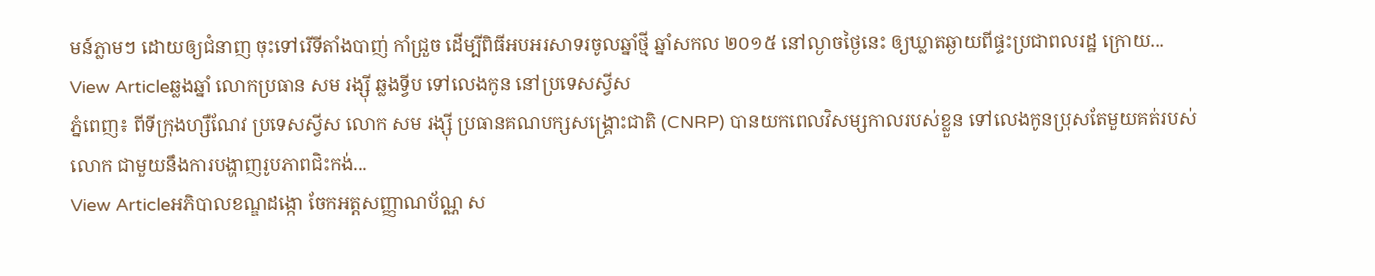មន៍ភ្លាមៗ ដោយឲ្យជំនាញ ចុះទៅរើទីតាំងបាញ់ កាំជ្រួច ដើម្បីពិធីអបអរសាទរចូលឆ្នាំថ្មី ឆ្នាំសកល ២០១៥ នៅល្ងាចថ្ងៃនេះ ឲ្យឃ្លាតឆ្ងាយពីផ្ទះប្រជាពលរដ្ឋ ក្រោយ...
View Articleឆ្លងឆ្នាំ លោកប្រធាន សម រង្ស៊ី ឆ្លងទ្វីប ទៅលេងកូន នៅប្រទេសស្វីស
ភ្នំពេញ៖ ពីទីក្រុងហ្សឺណែវ ប្រទេសស្វីស លោក សម រង្ស៊ី ប្រធានគណបក្សសង្រ្គោះជាតិ (CNRP) បានយកពេលវិសម្សកាលរបស់ខ្លួន ទៅលេងកូនប្រុសតែមួយគត់របស់លោក ជាមួយនឹងការបង្ហាញរូបភាពជិះកង់...
View Articleអភិបាលខណ្ឌដង្កោ ចែកអត្តសញ្ញាណប័ណ្ណ ស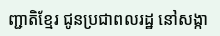ញ្ជាតិខ្មែរ ជូនប្រជាពលរដ្ឋ នៅសង្កា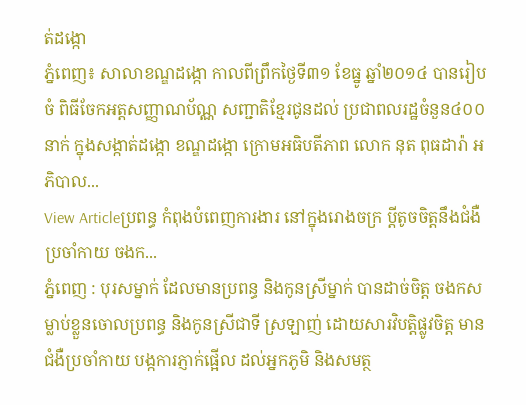ត់ដង្កោ
ភ្នំពេញ៖ សាលាខណ្ឌដង្កោ កាលពីព្រឹកថ្ងៃទី៣១ ខែធ្នូ ឆ្នាំ២០១៤ បានរៀបចំ ពិធីចែកអត្តសញ្ញាណប័ណ្ណ សញ្ជាតិខ្មែរជូនដល់ ប្រជាពលរដ្ឋចំនួន៤០០នាក់ ក្នុងសង្កាត់ដង្កោ ខណ្ឌដង្កោ ក្រោមអធិបតីភាព លោក នុត ពុធដារ៉ា អភិបាល...
View Articleប្រពន្ធ កំពុងបំពេញការងារ នៅក្នុងរោងចក្រ ប្តីតូចចិត្តនឹងជំងឺ ប្រចាំកាយ ចងក...
ភ្នំពេញ : បុរសម្នាក់ ដែលមានប្រពន្ធ និងកូនស្រីម្នាក់ បានដាច់ចិត្ត ចងកសម្លាប់ខ្លួនចោលប្រពន្ធ និងកូនស្រីជាទី ស្រឡាញ់ ដោយសារវិបត្តិផ្លូវចិត្ត មានជំងឺប្រចាំកាយ បង្កការភ្ញាក់ផ្អើល ដល់អ្នកភូមិ និងសមត្ថ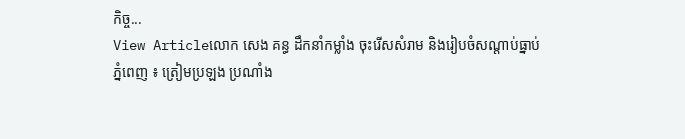កិច្ច...
View Articleលោក សេង គន្ធ ដឹកនាំកម្លាំង ចុះរើសសំរាម និងរៀបចំសណ្តាប់ធ្នាប់
ភ្នំពេញ ៖ ត្រៀមប្រឡង ប្រណាំង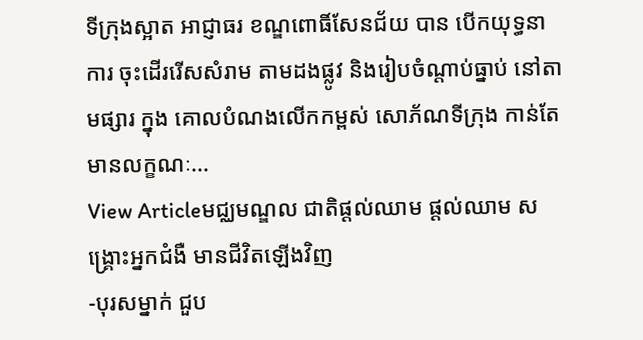ទីក្រុងស្អាត អាជ្ញាធរ ខណ្ឌពោធិ៍សែនជ័យ បាន បើកយុទ្ធនាការ ចុះដើររើសសំរាម តាមដងផ្លូវ និងរៀបចំណ្តាប់ធ្នាប់ នៅតាមផ្សារ ក្នុង គោលបំណងលើកកម្ពស់ សោភ័ណទីក្រុង កាន់តែមានលក្ខណៈ...
View Articleមជ្ឈមណ្ឌល ជាតិផ្ដល់ឈាម ផ្ដល់ឈាម សង្គ្រោះអ្នកជំងឺ មានជីវិតឡើងវិញ
-បុរសម្នាក់ ជួប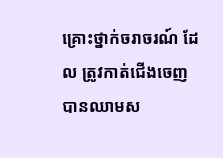គ្រោះថ្នាក់ចរាចរណ៍ ដែល ត្រូវកាត់ជើងចេញ បានឈាមស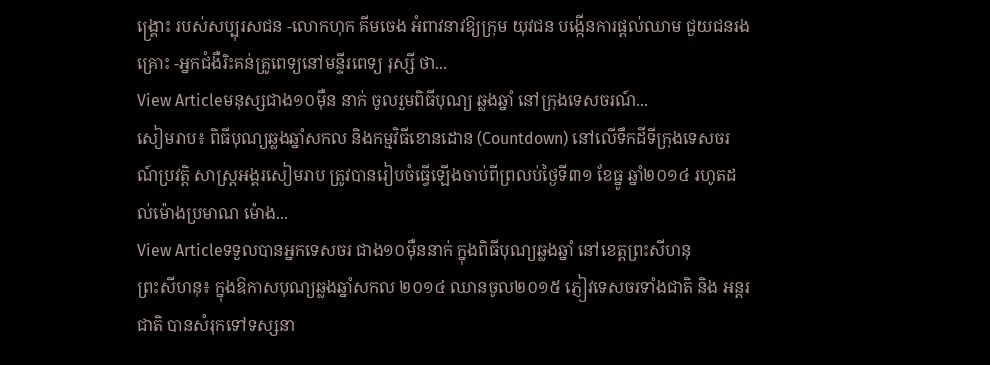ង្គ្រោះ របស់សប្បុរសជន -លោកហុក គីមចេង អំពាវនាវឱ្យក្រុម យុវជន បង្កើនការផ្ដល់ឈាម ជួយជនរង គ្រោះ -អ្នកជំងឺរិះគន់គ្រូពេទ្យនៅមន្ទីរពេទ្យ រុស្សី ថា...
View Articleមនុស្សជាង១០ម៉ឺន នាក់ ចូលរួមពិធីបុណ្យ ឆ្លងឆ្នាំ នៅក្រុងទេសចរណ៍...
សៀមរាប៖ ពិធីបុណ្យឆ្លងឆ្នាំសកល និងកម្មវិធីខោនដោន (Countdown) នៅលើទឹកដីទីក្រុងទេសចរណ៍ប្រវត្តិ សាស្រ្តអង្គរសៀមរាប ត្រូវបានរៀបចំធ្វើឡើងចាប់ពីព្រលប់ថ្ងៃទី៣១ ខែធ្នូ ឆ្នាំ២០១៤ រហូតដល់ម៉ោងប្រមាណ ម៉ោង...
View Articleទទួលបានអ្នកទេសចរ ជាង១០ម៉ឺននាក់ ក្នុងពិធីបុណ្យឆ្លងឆ្នាំ នៅខេត្តព្រះសីហនុ
ព្រះសីហនុ៖ ក្នុងឱកាសបុណ្យឆ្លងឆ្នាំសកល ២០១៤ ឈានចូល២០១៥ ភ្ញៀវទេសចរទាំងជាតិ និង អន្តរជាតិ បានសំរុកទៅទស្សនា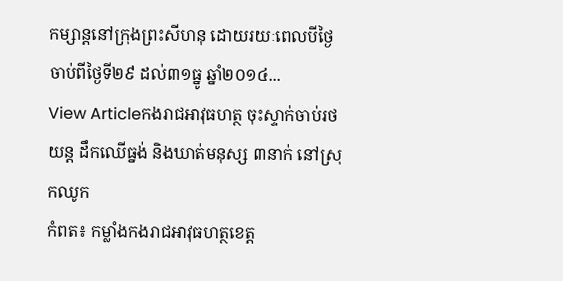កម្សាន្តនៅក្រុងព្រះសីហនុ ដោយរយៈពេលបីថ្ងៃ ចាប់ពីថ្ងៃទី២៩ ដល់៣១ធ្នូ ឆ្នាំ២០១៤...
View Articleកងរាជឣាវុធហត្ថ ចុះស្ទាក់ចាប់រថយន្ត ដឹកឈើធ្នង់ និងឃាត់មនុស្ស ៣នាក់ នៅស្រុកឈូក
កំពត៖ កម្លាំងកងរាជឣាវុធហត្ថខេត្ត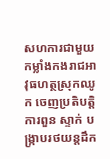សហការជាមួយ កម្លាំងកងរាជឣាវុធហត្ថស្រុកឈូក ចេញប្រតិបត្តិការពួន ស្ទាក់ បង្ក្រាបរថយន្តដឹក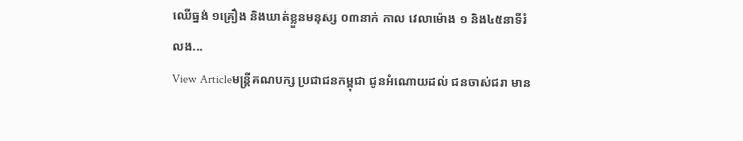ឈើធ្នង់ ១គ្រឿង និងឃាត់ខ្លួនមនុស្ស ០៣នាក់ កាល វេលាម៉ោង ១ និង៤៥នាទីរំលង...
View Articleមន្ត្រីគណបក្ស ប្រជាជនកម្ពុជា ជូនអំណោយដល់ ជនចាស់ជរា មាន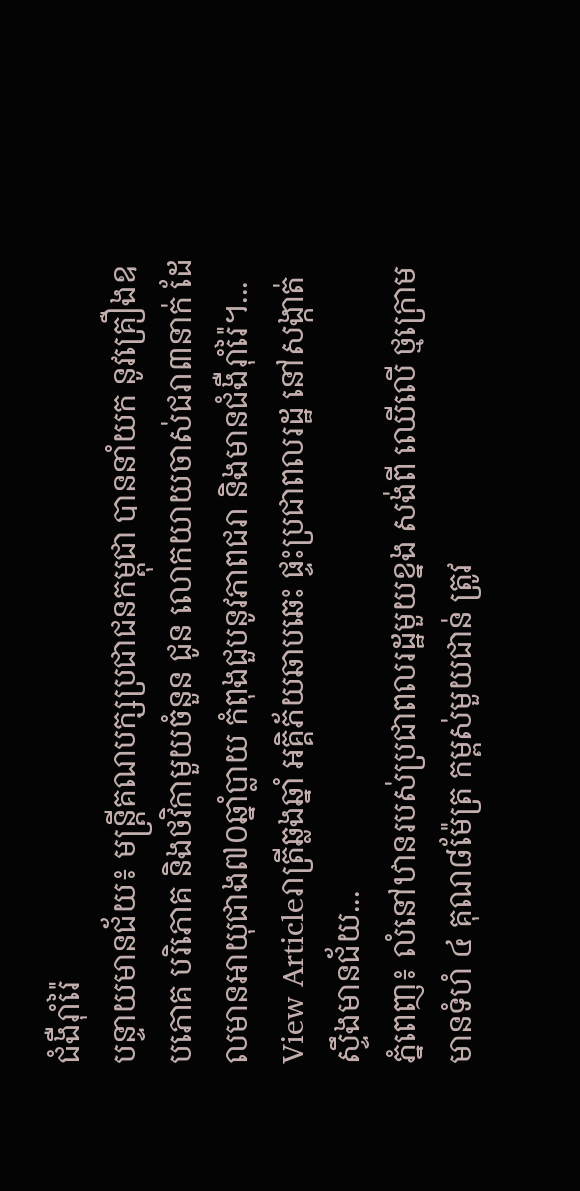ជំងឺរ៉ាំរ៉ៃ
បន្ទាយមានជ័យ៖ មន្រ្តីគណបក្សប្រជាជនកម្ពុជា បាននាំយក នូវគ្រឿងឧបភោគ បរិភោគ និងថវិកាមួយចំនួន ជូន លោកយាយចាស់ជរា៣នាក់ ដែលមានអាយុជាង៧០ឆ្នាំប្លាយ កំពុងជួបនូវភាពជរា និងមានជំងឺរ៉ាំរ៉ៃ។...
View Articleរាត្រីឆ្លងឆ្នាំ អគ្គិភ័យឆាបឆេះ ផ្ទះប្រជាពលរដ្ឋ នៅសង្កាត់ស្ទឹងមានជ័យ...
ភ្នំពេញ៖ លំនៅឋានរបស់ប្រជាពលរដ្ឋមួយខ្នង សង់ពី ឈើលើ ថ្មក្រោម មានទំហំ ៤ គុណ៨ម៉ែត្រ កម្ពស់មួយជាន់ ត្រូវ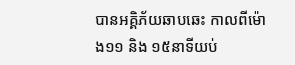បានអគ្គិភ័យឆាបឆេះ កាលពីម៉ោង១១ និង ១៥នាទីយប់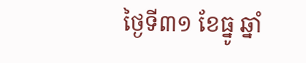ថ្ងៃទី៣១ ខែធ្នូ ឆ្នាំ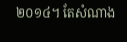២០១៤។ តែសំណាង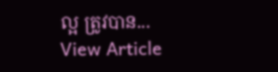ល្អ ត្រូវបាន...
View Article